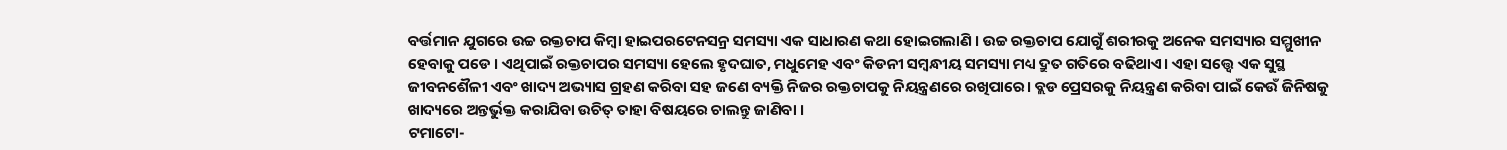ବର୍ତ୍ତମାନ ଯୁଗରେ ଉଚ୍ଚ ରକ୍ତଚାପ କିମ୍ବା ହାଇପରଟେନସନ୍ର ସମସ୍ୟା ଏକ ସାଧାରଣ କଥା ହୋଇଗଲାଣି । ଉଚ୍ଚ ରକ୍ତଚାପ ଯୋଗୁଁ ଶରୀରକୁ ଅନେକ ସମସ୍ୟାର ସମ୍ମୁଖୀନ ହେବାକୁ ପଡେ । ଏଥିପାଇଁ ରକ୍ତଚାପର ସମସ୍ୟା ହେଲେ ହୃଦଘାତ, ମଧୁମେହ ଏବଂ କିଡନୀ ସମ୍ବନ୍ଧୀୟ ସମସ୍ୟା ମଧ୍ୟ ଦ୍ରୁତ ଗତିରେ ବଢିଥାଏ। ଏହା ସତ୍ତ୍ବେ ଏକ ସୁସ୍ଥ ଜୀବନଶୈଳୀ ଏବଂ ଖାଦ୍ୟ ଅଭ୍ୟାସ ଗ୍ରହଣ କରିବା ସହ ଜଣେ ବ୍ୟକ୍ତି ନିଜର ରକ୍ତଚାପକୁ ନିୟନ୍ତ୍ରଣରେ ରଖିପାରେ। ବ୍ଲଡ ପ୍ରେସରକୁ ନିୟନ୍ତ୍ରଣ କରିବା ପାଇଁ କେଉଁ ଜିନିଷକୁ ଖାଦ୍ୟରେ ଅନ୍ତର୍ଭୁକ୍ତ କରାଯିବା ଉଚିତ୍ ତାହା ବିଷୟରେ ଚାଲନ୍ତୁ ଜାଣିବା ।
ଟମାଟୋ-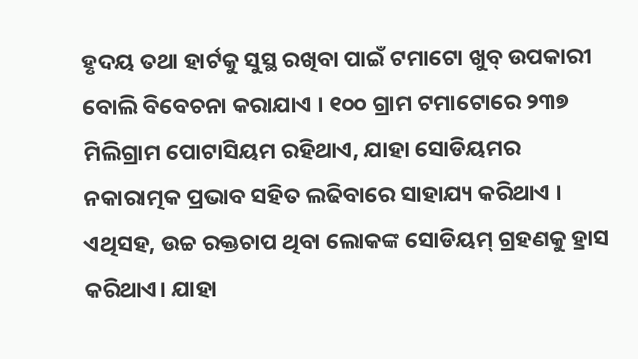ହୃଦୟ ତଥା ହାର୍ଟକୁ ସୁସ୍ଥ ରଖିବା ପାଇଁ ଟମାଟୋ ଖୁବ୍ ଉପକାରୀ ବୋଲି ବିବେଚନା କରାଯାଏ । ୧୦୦ ଗ୍ରାମ ଟମାଟୋରେ ୨୩୭ ମିଲିଗ୍ରାମ ପୋଟାସିୟମ ରହିଥାଏ, ଯାହା ସୋଡିୟମର ନକାରାତ୍ମକ ପ୍ରଭାବ ସହିତ ଲଢିବାରେ ସାହାଯ୍ୟ କରିଥାଏ । ଏଥିସହ, ଉଚ୍ଚ ରକ୍ତଚାପ ଥିବା ଲୋକଙ୍କ ସୋଡିୟମ୍ ଗ୍ରହଣକୁ ହ୍ରାସ କରିଥାଏ। ଯାହା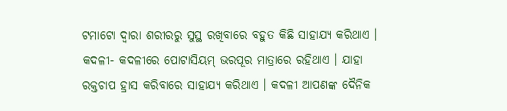ଟମାଟୋ ଦ୍ବାରା ଶରୀରରୁ ସୁସ୍ଥ ରଖିବାରେ ବହୁତ କିଛି ସାହାଯ୍ୟ କରିଥାଏ ।
କଦଳୀ- କଦଳୀରେ ପୋଟାସିୟମ୍ ଭରପୂର ମାତ୍ରାରେ ରହିଥାଏ । ଯାହା ରକ୍ତଚାପ ହ୍ରାସ କରିବାରେ ସାହାଯ୍ୟ କରିଥାଏ । କଦଳୀ ଆପଣଙ୍କ ଦୈନିକ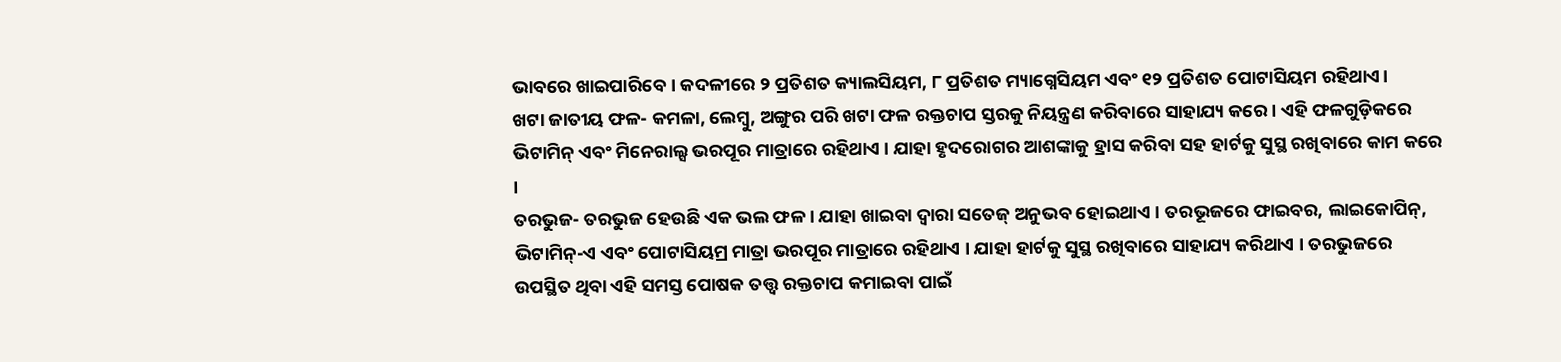ଭାବରେ ଖାଇପାରିବେ । କଦଳୀରେ ୨ ପ୍ରତିଶତ କ୍ୟାଲସିୟମ, ୮ ପ୍ରତିଶତ ମ୍ୟାଗ୍ନେସିୟମ ଏବଂ ୧୨ ପ୍ରତିଶତ ପୋଟାସିୟମ ରହିଥାଏ।
ଖଟା ଜାତୀୟ ଫଳ- କମଳା, ଲେମ୍ବୁ, ଅଙ୍ଗୁର ପରି ଖଟା ଫଳ ରକ୍ତଚାପ ସ୍ତରକୁ ନିୟନ୍ତ୍ରଣ କରିବାରେ ସାହାଯ୍ୟ କରେ । ଏହି ଫଳଗୁଡ଼ିକରେ ଭିଟାମିନ୍ ଏବଂ ମିନେରାଲ୍ସ ଭରପୂର ମାତ୍ରାରେ ରହିଥାଏ । ଯାହା ହୃଦରୋଗର ଆଶଙ୍କାକୁ ହ୍ରାସ କରିବା ସହ ହାର୍ଟକୁ ସୁସ୍ଥ ରଖିବାରେ କାମ କରେ ।
ତରଭୁଜ- ତରଭୁଜ ହେଉଛି ଏକ ଭଲ ଫଳ । ଯାହା ଖାଇବା ଦ୍ବାରା ସତେଜ୍ ଅନୁଭବ ହୋଇଥାଏ । ତରଭୂଜରେ ଫାଇବର, ଲାଇକୋପିନ୍, ଭିଟାମିନ୍-ଏ ଏବଂ ପୋଟାସିୟମ୍ର ମାତ୍ରା ଭରପୂର ମାତ୍ରାରେ ରହିଥାଏ । ଯାହା ହାର୍ଟକୁ ସୁସ୍ଥ ରଖିବାରେ ସାହାଯ୍ୟ କରିଥାଏ । ତରଭୁଜରେ ଉପସ୍ଥିତ ଥିବା ଏହି ସମସ୍ତ ପୋଷକ ତତ୍ତ୍ୱ ରକ୍ତଚାପ କମାଇବା ପାଇଁ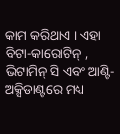କାମ କରିଥାଏ । ଏହା ବିଟା-କାରୋଟିନ୍ , ଭିଟାମିନ୍ ସି ଏବଂ ଆଣ୍ଟି-ଅକ୍ସିଡାଣ୍ଟରେ ମଧ୍ୟ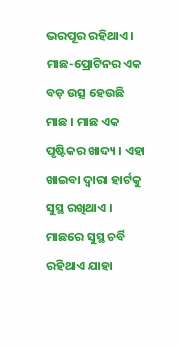ଭରପୂର ରହିଥାଏ ।
ମାଛ-ପ୍ରୋଟିନର ଏକ ବଡ଼ ଉତ୍ସ ହେଉଛି ମାଛ । ମାଛ ଏକ ପୃଷ୍ଟିକର ଖାଦ୍ୟ । ଏହା ଖାଇବା ଦ୍ବାରା ହାର୍ଟକୁ ସୁସ୍ଥ ରଖିଥାଏ । ମାଛରେ ସୁସ୍ଥ ଚର୍ବି ରହିଥାଏ ଯାହା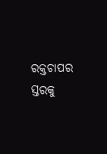ରକ୍ତଚାପର ସ୍ତରକୁ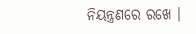ନିୟନ୍ତ୍ରଣରେ ରଖେ ।